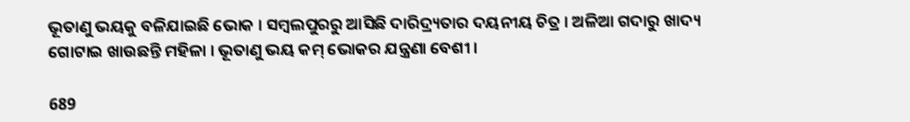ଭୂତାଣୁ ଭୟକୁ ବଳିଯାଇଛି ଭୋକ । ସମ୍ବଲପୁରରୁ ଆସିଛି ଦାରିଦ୍ର୍ୟତାର ଦୟନୀୟ ଚିତ୍ର । ଅଳିଆ ଗଦାରୁ ଖାଦ୍ୟ ଗୋଟାଇ ଖାଉଛନ୍ତି ମହିଳା । ଭୂତାଣୁ ଭୟ କମ୍ ଭୋକର ଯନ୍ତ୍ରଣା ବେଶୀ ।

689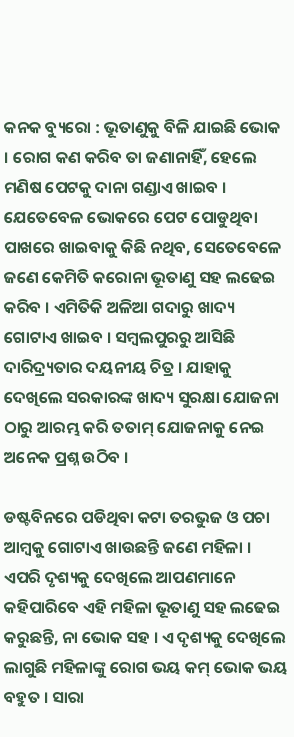କନକ ବ୍ୟୁରୋ : ଭୂତାଣୁକୁ ବିଳି ଯାଇଛି ଭୋକ । ରୋଗ କଣ କରିବ ତା ଜଣାନାହିଁ, ହେଲେ ମଣିଷ ପେଟକୁ ଦାନା ଗଣ୍ଡାଏ ଖାଇବ । ଯେତେବେଳ ଭୋକରେ ପେଟ ପୋଡୁଥିବା ପାଖରେ ଖାଇବାକୁ କିଛି ନଥିବ, ସେତେବେଳେ ଜଣେ କେମିତି କରୋନା ଭୂତାଣୁ ସହ ଲଢେଇ କରିବ । ଏମିତିକି ଅଳିଆ ଗଦାରୁ ଖାଦ୍ୟ ଗୋଟାଏ ଖାଇବ । ସମ୍ବଲପୁରରୁ ଆସିଛି ଦାରିଦ୍ର୍ୟତାର ଦୟନୀୟ ଚିତ୍ର । ଯାହାକୁ ଦେଖିଲେ ସରକାରଙ୍କ ଖାଦ୍ୟ ସୁରକ୍ଷା ଯୋଜନା ଠାରୁ ଆରମ୍ଭ କରି ତତାମ୍ ଯୋଜନାକୁ ନେଇ ଅନେକ ପ୍ରଶ୍ନ ଉଠିବ ।

ଡଷ୍ଟବିନରେ ପଡିଥିବା କଟା ତରଭୁଜ ଓ ପଚା ଆମ୍ବକୁ ଗୋଟାଏ ଖାଉଛନ୍ତି ଜଣେ ମହିଳା । ଏପରି ଦୃଶ୍ୟକୁ ଦେଖିଲେ ଆପଣମାନେ କହିପାରିବେ ଏହି ମହିଳା ଭୂତାଣୁ ସହ ଲଢେଇ କରୁଛନ୍ତି, ନା ଭୋକ ସହ । ଏ ଦୃଶ୍ୟକୁ ଦେଖିଲେ ଲାଗୁଛି ମହିଳାଙ୍କୁ ରୋଗ ଭୟ କମ୍ ଭୋକ ଭୟ ବହୁତ । ସାରା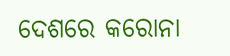ଦେଶରେ କରୋନା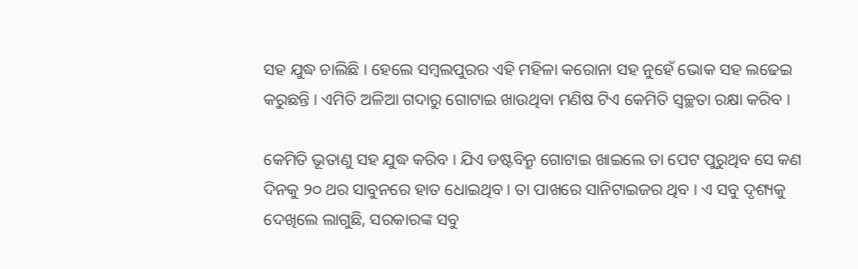ସହ ଯୁଦ୍ଧ ଚାଲିଛି । ହେଲେ ସମ୍ବଲପୁରର ଏହି ମହିଳା କରୋନା ସହ ନୁହେଁ ଭୋକ ସହ ଲଢେଇ କରୁଛନ୍ତି । ଏମିତି ଅଳିଆ ଗଦାରୁ ଗୋଟାଇ ଖାଉଥିବା ମଣିଷ ଟିଏ କେମିତି ସ୍ୱଚ୍ଛତା ରକ୍ଷା କରିବ ।

କେମିତି ଭୂତାଣୁ ସହ ଯୁଦ୍ଧ କରିବ । ଯିଏ ଡଷ୍ଟବିନ୍ରୁ ଗୋଟାଇ ଖାଇଲେ ତା ପେଟ ପୁରୁଥିବ ସେ କଣ ଦିନକୁ ୨୦ ଥର ସାବୁନରେ ହାତ ଧୋଇଥିବ । ତା ପାଖରେ ସାନିଟାଇଜର ଥିବ । ଏ ସବୁ ଦୃଶ୍ୟକୁ ଦେଖିଲେ ଲାଗୁଛି, ସରକାରଙ୍କ ସବୁ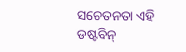ସଚେତନତା ଏହି ଡଷ୍ଟବିନ୍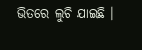ଭିତରେ ଲୁଚି ଯାଇଛି ।